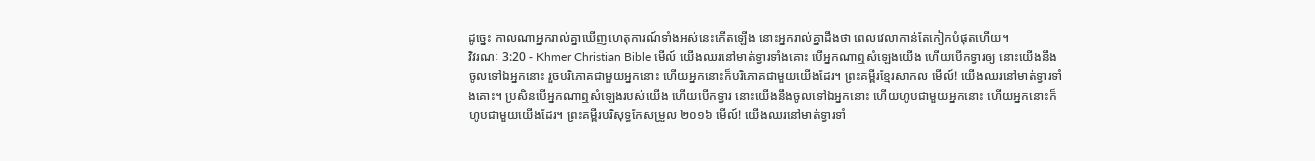ដូច្នេះ កាលណាអ្នករាល់គ្នាឃើញហេតុការណ៍ទាំងអស់នេះកើតឡើង នោះអ្នករាល់គ្នាដឹងថា ពេលវេលាកាន់តែកៀកបំផុតហើយ។
វិវរណៈ 3:20 - Khmer Christian Bible មើល៍ យើងឈរនៅមាត់ទ្វារទាំងគោះ បើអ្នកណាឮសំឡេងយើង ហើយបើកទ្វារឲ្យ នោះយើងនឹងចូលទៅឯអ្នកនោះ រួចបរិភោគជាមួយអ្នកនោះ ហើយអ្នកនោះក៏បរិភោគជាមួយយើងដែរ។ ព្រះគម្ពីរខ្មែរសាកល មើល៍! យើងឈរនៅមាត់ទ្វារទាំងគោះ។ ប្រសិនបើអ្នកណាឮសំឡេងរបស់យើង ហើយបើកទ្វារ នោះយើងនឹងចូលទៅឯអ្នកនោះ ហើយហូបជាមួយអ្នកនោះ ហើយអ្នកនោះក៏ហូបជាមួយយើងដែរ។ ព្រះគម្ពីរបរិសុទ្ធកែសម្រួល ២០១៦ មើល៍! យើងឈរនៅមាត់ទ្វារទាំ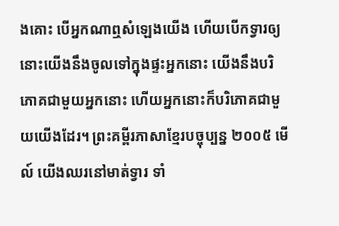ងគោះ បើអ្នកណាឮសំឡេងយើង ហើយបើកទ្វារឲ្យ នោះយើងនឹងចូលទៅក្នុងផ្ទះអ្នកនោះ យើងនឹងបរិភោគជាមួយអ្នកនោះ ហើយអ្នកនោះក៏បរិភោគជាមួយយើងដែរ។ ព្រះគម្ពីរភាសាខ្មែរបច្ចុប្បន្ន ២០០៥ មើល៍ យើងឈរនៅមាត់ទ្វារ ទាំ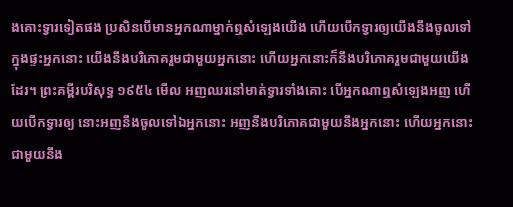ងគោះទ្វារទៀតផង ប្រសិនបើមានអ្នកណាម្នាក់ឮសំឡេងយើង ហើយបើកទ្វារឲ្យយើងនឹងចូលទៅក្នុងផ្ទះអ្នកនោះ យើងនឹងបរិភោគរួមជាមួយអ្នកនោះ ហើយអ្នកនោះក៏នឹងបរិភោគរួមជាមួយយើងដែរ។ ព្រះគម្ពីរបរិសុទ្ធ ១៩៥៤ មើល អញឈរនៅមាត់ទ្វារទាំងគោះ បើអ្នកណាឮសំឡេងអញ ហើយបើកទ្វារឲ្យ នោះអញនឹងចូលទៅឯអ្នកនោះ អញនឹងបរិភោគជាមួយនឹងអ្នកនោះ ហើយអ្នកនោះជាមួយនឹង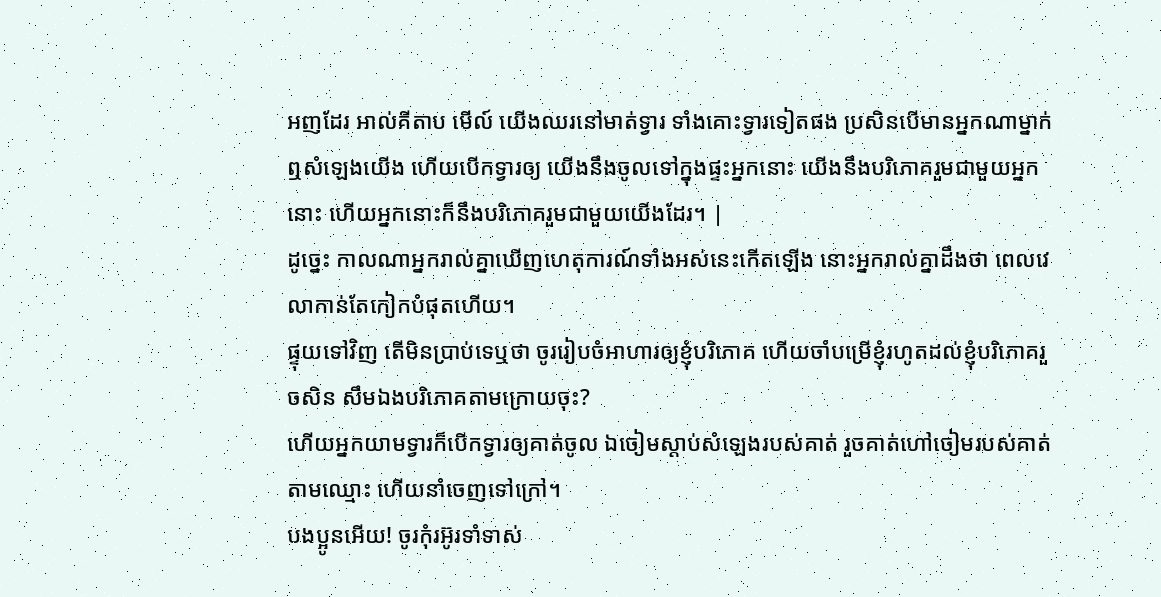អញដែរ អាល់គីតាប មើល៍ យើងឈរនៅមាត់ទ្វារ ទាំងគោះទ្វារទៀតផង ប្រសិនបើមានអ្នកណាម្នាក់ឮសំឡេងយើង ហើយបើកទ្វារឲ្យ យើងនឹងចូលទៅក្នុងផ្ទះអ្នកនោះ យើងនឹងបរិភោគរួមជាមួយអ្នកនោះ ហើយអ្នកនោះក៏នឹងបរិភោគរួមជាមួយយើងដែរ។ |
ដូច្នេះ កាលណាអ្នករាល់គ្នាឃើញហេតុការណ៍ទាំងអស់នេះកើតឡើង នោះអ្នករាល់គ្នាដឹងថា ពេលវេលាកាន់តែកៀកបំផុតហើយ។
ផ្ទុយទៅវិញ តើមិនប្រាប់ទេឬថា ចូររៀបចំអាហារឲ្យខ្ញុំបរិភោគ ហើយចាំបម្រើខ្ញុំរហូតដល់ខ្ញុំបរិភោគរួចសិន សឹមឯងបរិភោគតាមក្រោយចុះ?
ហើយអ្នកយាមទ្វារក៏បើកទ្វារឲ្យគាត់ចូល ឯចៀមស្តាប់សំឡេងរបស់គាត់ រួចគាត់ហៅចៀមរបស់គាត់តាមឈ្មោះ ហើយនាំចេញទៅក្រៅ។
បងប្អូនអើយ! ចូរកុំរអ៊ូរទាំទាស់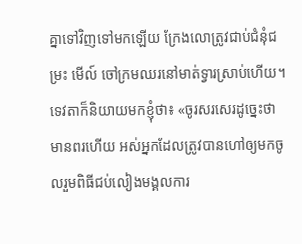គ្នាទៅវិញទៅមកឡើយ ក្រែងលោត្រូវជាប់ជំនុំជម្រះ មើល៍ ចៅក្រមឈរនៅមាត់ទ្វារស្រាប់ហើយ។
ទេវតាក៏និយាយមកខ្ញុំថា៖ «ចូរសរសេរដូច្នេះថា មានពរហើយ អស់អ្នកដែលត្រូវបានហៅឲ្យមកចូលរួមពិធីជប់លៀងមង្គលការ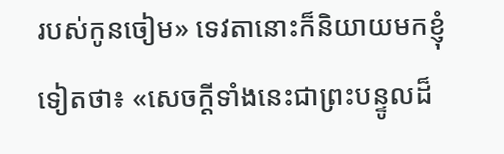របស់កូនចៀម» ទេវតានោះក៏និយាយមកខ្ញុំទៀតថា៖ «សេចក្ដីទាំងនេះជាព្រះបន្ទូលដ៏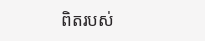ពិតរបស់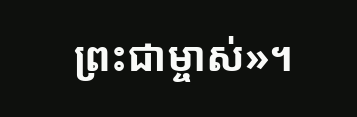ព្រះជាម្ចាស់»។